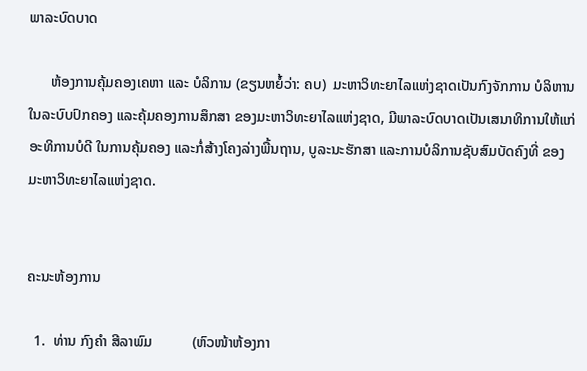ພາລະບົດບາດ

      ຫ້ອງການຄຸ້ມຄອງເຄຫາ ແລະ ບໍລິການ (ຂຽນຫຍໍ້ວ່າ: ຄບ)  ມະຫາວິທະຍາໄລແຫ່ງຊາດເປັນກົງຈັກການ ບໍລິຫານໃນລະບົບປົກຄອງ ແລະຄຸ້ມຄອງການສຶກສາ ຂອງມະຫາວິທະຍາໄລແຫ່ງຊາດ, ມີພາລະບົດບາດເປັນເສນາທິການໃຫ້ແກ່ອະທິການບໍດີ ໃນການຄຸ້ມຄອງ ແລະກໍ່ສ້າງໂຄງລ່າງພື້ນຖານ, ບູລະນະຮັກສາ ແລະການບໍລິການຊັບສົມບັດຄົງທີ່ ຂອງມະຫາວິທະຍາໄລແຫ່ງຊາດ.


ຄະນະຫ້ອງການ

  1.  ທ່ານ ກົງຄຳ ສີລາພົມ           (ຫົວໜ້າຫ້ອງກາ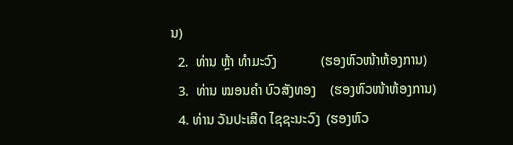ນ)
  2.  ທ່ານ ຫຼ້າ ທໍາມະວົງ             (ຮອງຫົວໜ້າຫ້ອງການ)
  3.  ທ່ານ ໝອນຄໍາ ບົວສັງທອງ    (ຮອງຫົວໜ້າຫ້ອງການ)
  4. ທ່ານ ວັນປະເສີດ ໄຊຊະນະວົງ  (ຮອງຫົວ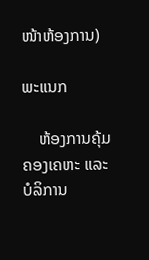ໜ້າຫ້ອງການ)

ພະແນກ

    ຫ້ອງການຄຸ້ມຄອງເຄຫະ ແລະບໍລິການ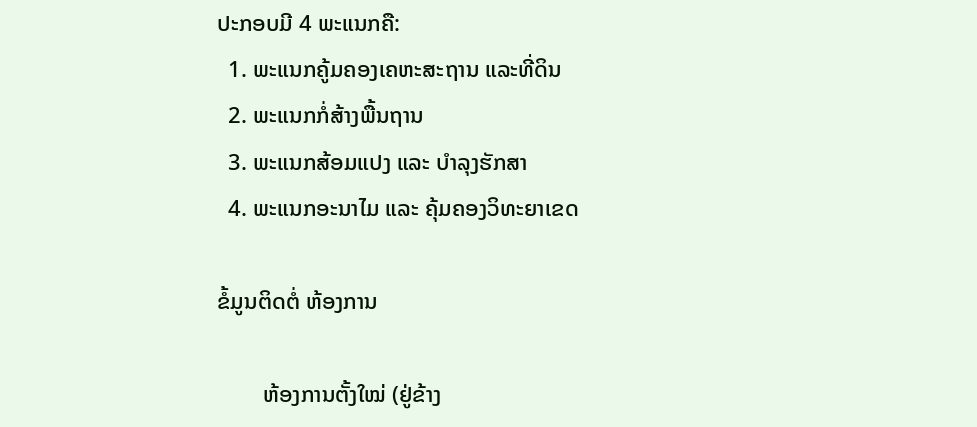ປະກອບມີ 4 ພະແນກຄື:
  1. ພະແນກຄູ້ມຄອງເຄຫະສະຖານ ແລະທີ່ດິນ
  2. ພະແນກກໍ່ສ້າງພື້ນຖານ
  3. ພະແນກສ້ອມແປງ ແລະ ບໍາລຸງຮັກສາ
  4. ພະແນກອະນາໄມ ແລະ ຄຸ້ມຄອງວິທະຍາເຂດ

ຂໍ້ມູນຕິດຕໍ່ ຫ້ອງການ

        ຫ້ອງການຕັ້ງໃໝ່ (ຢູ່ຂ້າງ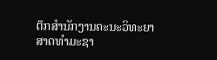ຕຶກສໍານັກງານຄະນະວິທະຍາສາດທໍາມະຊາ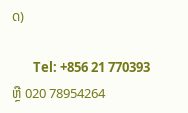ດ)

       Tel: +856 21 770393 ຫຼື 020 78954264